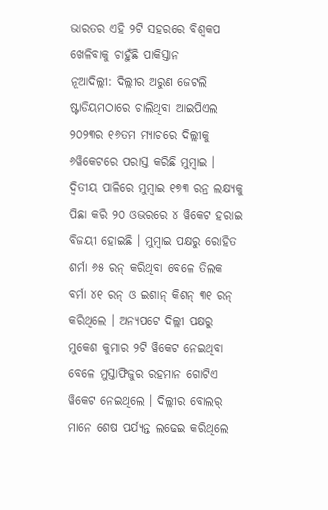ଭାରତର ଏହି ୨ଟି ସହରରେ ବିଶ୍ବକପ ଖେଳିବାକୁ ଚାହୁଁଛି ପାକିସ୍ତାନ
ନୂଆଦିଲ୍ଲୀ: ଦିଲ୍ଲୀର ଅରୁଣ ଜେଟଲି ଷ୍ଟାଡିୟମଠାରେ ଚାଲିଥିବା ଆଇପିଏଲ ୨୦୨୩ର ୧୬ତମ ମ୍ୟାଚରେ ଦିଲ୍ଲୀକୁ ୬ୱିକେଟରେ ପରାସ୍ତ କରିଛି ମୁମ୍ବାଇ । ଦ୍ବିତୀୟ ପାଳିରେ ମୁମ୍ବାଇ ୧୭୩ ରନ୍ର ଲକ୍ଷ୍ୟକୁ ପିଛା କରି ୨୦ ଓଭରରେ ୪ ୱିକେଟ ହରାଇ ବିଜୟୀ ହୋଇଛି । ମୁମ୍ବାଇ ପକ୍ଷରୁ ରୋହିତ ଶର୍ମା ୬୫ ରନ୍ କରିଥିବା ବେଳେ ତିଲକ ବର୍ମା ୪୧ ରନ୍ ଓ ଇଶାନ୍ କିଶନ୍ ୩୧ ରନ୍ କରିଥିଲେ । ଅନ୍ୟପଟେ ଦିଲ୍ଲୀ ପକ୍ଷରୁ ମୁକେଶ କୁମାର ୨ଟି ୱିକେଟ ନେଇଥିବା ବେଳେ ମୁସ୍ତାଫିଜୁର ରହମାନ ଗୋଟିଏ ୱିକେଟ ନେଇଥିଲେ । ଦିଲ୍ଲୀର ବୋଲର୍ ମାନେ ଶେଷ ପର୍ଯ୍ୟନ୍ତ ଲଢେଇ କରିଥିଲେ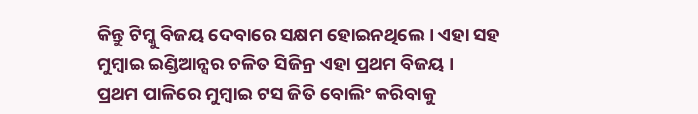କିନ୍ତୁ ଟିମ୍କୁ ବିଜୟ ଦେବାରେ ସକ୍ଷମ ହୋଇନଥିଲେ । ଏହା ସହ ମୁମ୍ବାଇ ଇଣ୍ଡିଆନ୍ସର ଚଳିତ ସିଜିନ୍ର ଏହା ପ୍ରଥମ ବିଜୟ ।
ପ୍ରଥମ ପାଳିରେ ମୁମ୍ବାଇ ଟସ ଜିତି ବୋଲିଂ କରିବାକୁ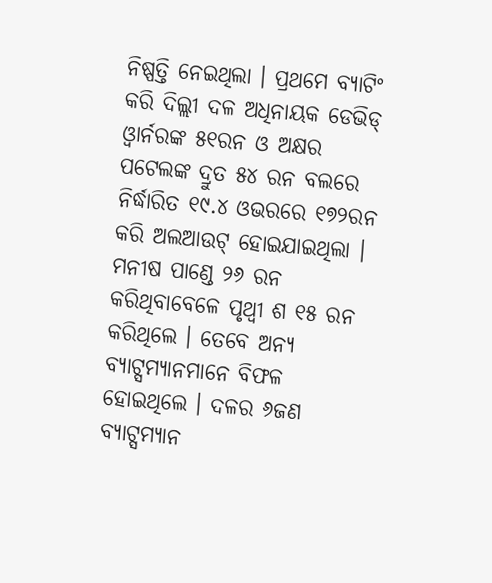ନିଷ୍ପତ୍ତି ନେଇଥିଲା । ପ୍ରଥମେ ବ୍ୟାଟିଂ କରି ଦିଲ୍ଲୀ ଦଳ ଅଧିନାୟକ ଡେଭିଡ୍ ଓ୍ବାର୍ନରଙ୍କ ୫୧ରନ ଓ ଅକ୍ଷର ପଟେଲଙ୍କ ଦ୍ରୁତ ୫୪ ରନ ବଲରେ ନିର୍ଦ୍ଧାରିତ ୧୯.୪ ଓଭରରେ ୧୭୨ରନ କରି ଅଲଆଉଟ୍ ହୋଇଯାଇଥିଲା । ମନୀଷ ପାଣ୍ଡେ ୨୬ ରନ କରିଥିବାବେଳେ ପୃଥ୍ବୀ ଶ ୧୫ ରନ କରିଥିଲେ । ତେବେ ଅନ୍ୟ ବ୍ୟାଟ୍ସମ୍ୟାନମାନେ ବିଫଳ ହୋଇଥିଲେ । ଦଳର ୬ଜଣ ବ୍ୟାଟ୍ସମ୍ୟାନ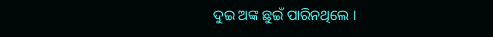ଦୁଇ ଅଙ୍କ ଛୁଇଁ ପାରିନଥିଲେ ।